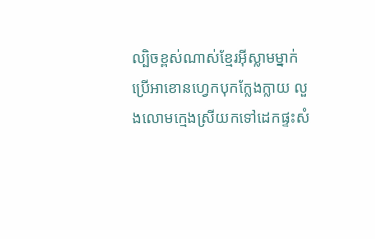ល្បិចខ្ពស់ណាស់ខ្មែរអ៊ីស្លាមម្នាក់ ប្រើអាខោនហ្វេកបុកក្លែងក្លាយ លួងលោមក្មេងស្រីយកទៅដេកផ្ទះសំ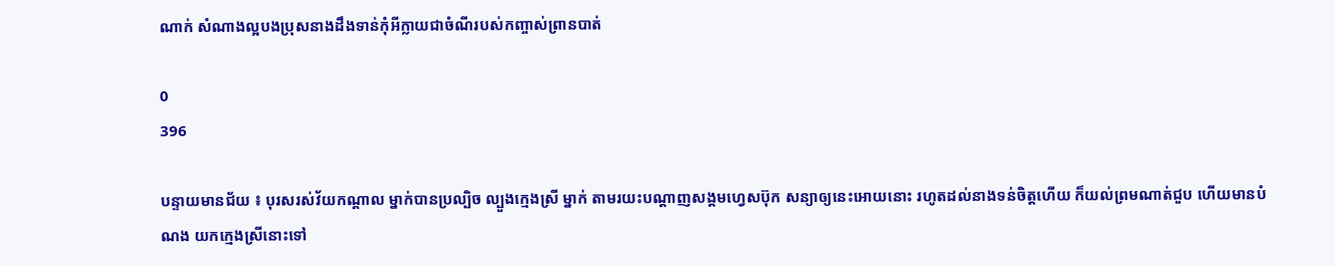ណាក់ សំណាងល្អបងប្រុសនាងដឹងទាន់កុំអីក្លាយជាចំណីរបស់កញ្ចាស់ព្រានបាត់

0
396

បន្ទាយមានជ័យ ៖ បុរសរស់វ័យកណ្តាល ម្នាក់បានប្រល្បិច ល្បួងក្មេងស្រី ម្នាក់ តាមរយះបណ្តាញសង្គមហ្វេសប៊ុក សន្យាឲ្យនេះអោយនោះ រហូតដល់នាងទន់ចិត្តហើយ ក៏យល់ព្រមណាត់ជួប ហើយមានបំណង យកក្មេងស្រីនោះទៅ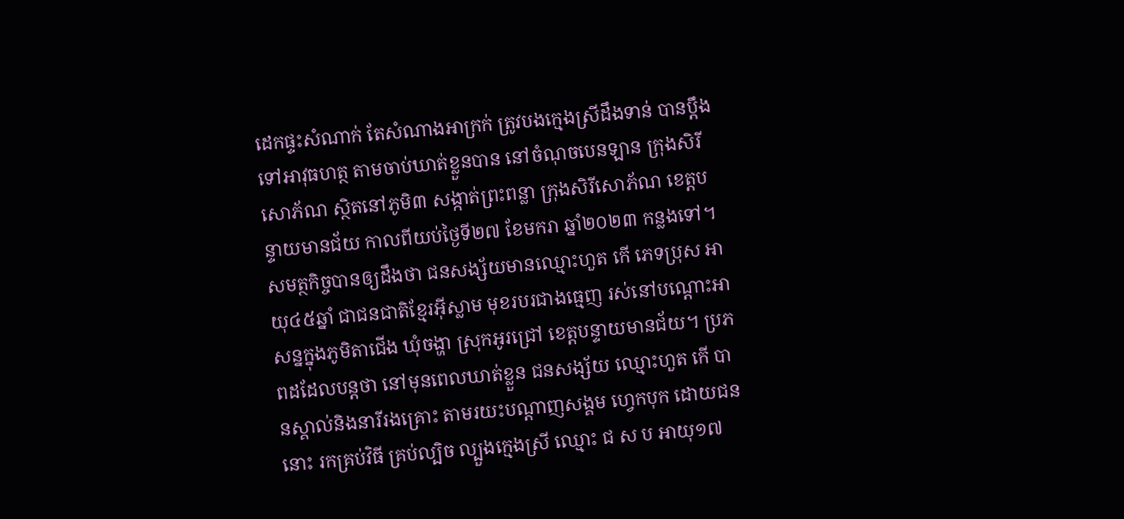ដេកផ្ទះសំណាក់ តែសំណាងអាក្រក់ ត្រូវបងក្មេងស្រីដឹងទាន់ បានប្តឹងទៅអាវុធហត្ថ តាមចាប់ឃាត់ខ្លួនបាន នៅចំណុចបេនឡាន ក្រុងសិរីសោភ័ណ ស្ថិតនៅភូមិ៣ សង្កាត់ព្រះពន្លា ក្រុងសិរីសោភ័ណ ខេត្តបន្ទាយមានជ័យ កាលពីយប់ថ្ងៃទី២៧ ខែមករា ឆ្នាំ២០២៣ កន្លងទៅ។
សមត្ថកិច្ចបានឲ្យដឹងថា ជនសង្ស័យមានឈ្មោះហួត កើ ភេទប្រុស អាយុ៤៥ឆ្នាំ ជាជនជាតិខ្មែរអ៊ីស្លាម មុខរបរជាងធ្មេញ រស់នៅបណ្តោះអាសន្នក្នុងភូមិតាជើង ឃុំចង្ហា ស្រុកអូរជ្រៅ ខេត្តបន្ទាយមានជ័យ។ ប្រភពដដែលបន្តថា នៅមុនពេលឃាត់ខ្លួន ជនសង្ស័យ ឈ្មោះហួត កើ បានស្គាល់និងនារីរងគ្រោះ តាមរយះបណ្តាញសង្គម ហ្វេកបុក ដោយជននោះ រកគ្រប់វិធី គ្រប់ល្បិច ល្បួងក្មេងស្រី ឈ្មោះ ជ ស ប អាយុ១៧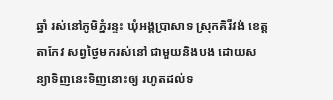ឆ្នាំ រស់នៅភូមិភ្នំរន្ទះ ឃុំអង្គប្រាសាទ ស្រុកគិរីវង់ ខេត្តតាកែវ សព្វថ្ងៃមករស់នៅ ជាមួយនិងបង ដោយសន្យាទិញនេះទិញនោះឲ្យ រហូតដល់ទ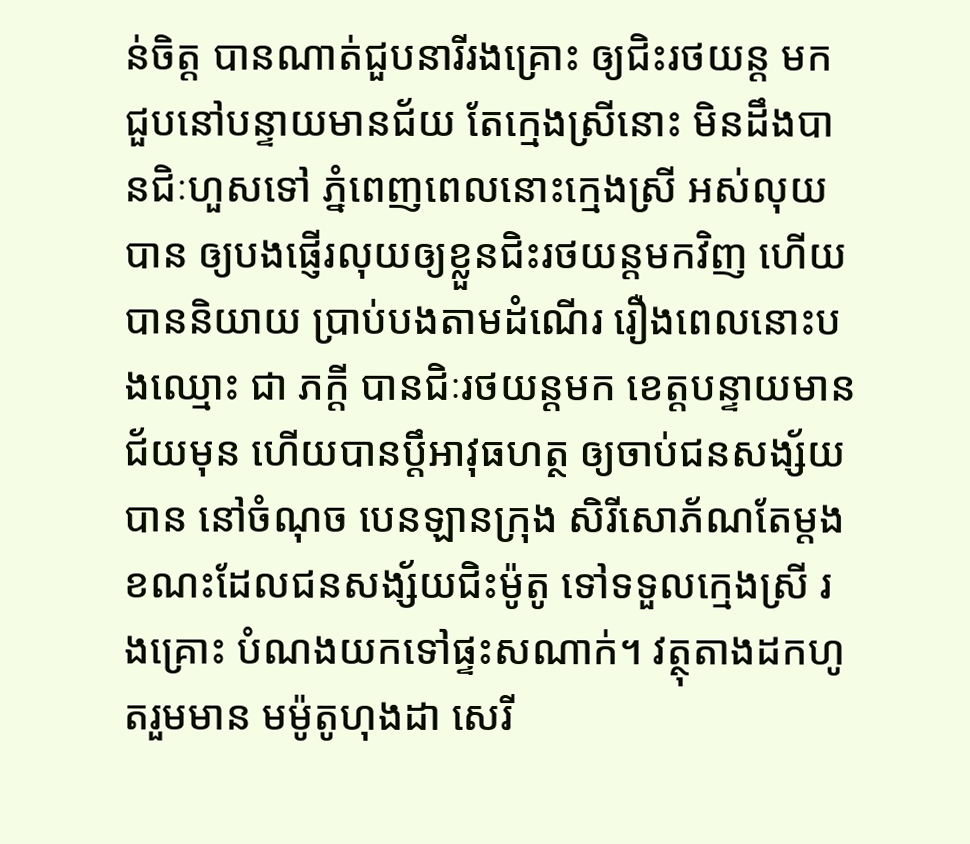ន់ចិត្ត បានណាត់ជួបនារីរងគ្រោះ ឲ្យជិះរថយន្ត មកជួបនៅបន្ទាយមានជ័យ តែក្មេងស្រីនោះ មិនដឹងបានជិៈហួសទៅ ភ្នំពេញពេលនោះក្មេងស្រី អស់លុយបាន ឲ្យបងផ្ញើរលុយឲ្យខ្លួនជិះរថយន្តមកវិញ ហើយបាននិយាយ ប្រាប់បងតាមដំណើរ រឿងពេលនោះបងឈ្មោះ ជា ភក្តី បានជិៈរថយន្តមក ខេត្តបន្ទាយមានជ័យមុន ហើយបានប្តឹអាវុធហត្ថ ឲ្យចាប់ជនសង្ស័យបាន នៅចំណុច បេនឡានក្រុង សិរីសោភ័ណតែម្តង ខណះដែលជនសង្ស័យជិះម៉ូតូ ទៅទទួលក្មេងស្រី រងគ្រោះ បំណងយកទៅផ្ទះសណាក់។ វត្ថុតាងដកហូតរួមមាន មម៉ូតូហុងដា សេរី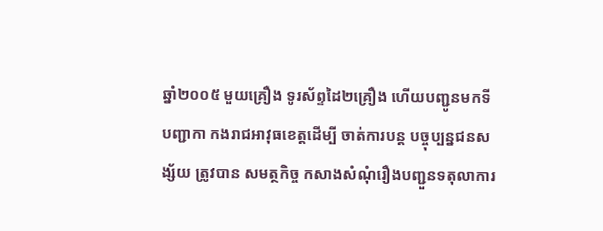ឆ្នាំ២០០៥ មួយគ្រឿង ទូរស័ព្ទដៃ២គ្រឿង ហើយបញ្ជូនមកទីបញ្ជាកា កងរាជអាវុធខេត្តដើម្បី ចាត់ការបន្ត បច្ចុប្បន្នជនសង្ស័យ ត្រូវបាន សមត្ថកិច្ច កសាងសំណុំរឿងបញ្ជួនទតុលាការ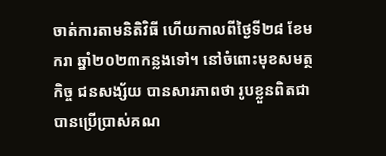ចាត់ការតាមនិតិវិធី ហើយកាលពីថ្ងៃទី២៨ ខែមករា ឆ្នាំ២០២៣កន្លងទៅ។ នៅចំពោះមុខសមត្ថកិច្ច ជនសង្ស័យ បានសារភាពថា រូបខ្លួនពិតជាបានប្រើប្រាស់គណ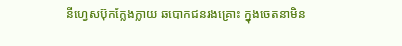នីហ្វេសប៊ុកក្លែងក្លាយ ឆបោកជនរងគ្រោះ ក្នុងចេតនាមិន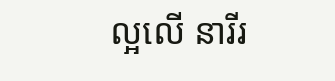ល្អលើ នារីរ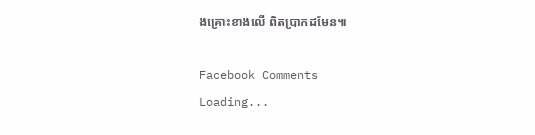ងគ្រោះខាងលើ ពិតប្រាកដមែន៕

Facebook Comments
Loading...